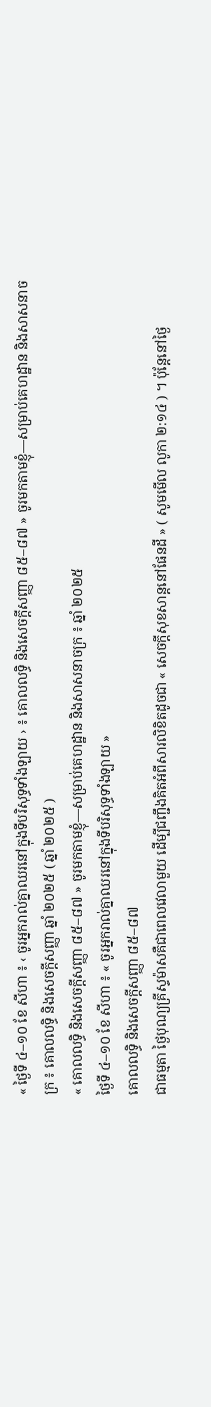« ថ្ងៃទី ៤–១០ ខែ សីហា ៖ ‹ ចូរអ្នករាល់គ្នាឈរនៅក្នុងទីបរិសុទ្ធទាំងឡាយ › ៖ គោលលទ្ធិ និងសេចក្តីសញ្ញា ៨៥–៨៧ » ចូរមកតាមខ្ញុំ—សម្រាប់គេហដ្ឋាន និងសាសនាចក្រ ៖ គោលលទ្ធិ និងសេចក្តីសញ្ញា ឆ្នាំ ២០២៥ ( ឆ្នាំ ២០២៥ )
« គោលលទ្ធិ និងសេចក្តីសញ្ញា ៨៥–៨៧ » ចូរមកតាមខ្ញុំ—សម្រាប់គេហដ្ឋាន និងសាសនាចក្រ ៖ ឆ្នាំ ២០២៥
ថ្ងៃទី ៤–១០ ខែ សីហា ៖ « ចូរអ្នករាល់គ្នាឈរនៅក្នុងទីបរិសុទ្ធទាំងឡាយ »
គោលលទ្ធិ និងសេចក្តីសញ្ញា ៨៥–៨៧
ជាធម្មតា ថ្ងៃបុណ្យគ្រីស្ទម៉ាសគឺជាពេលវេលាមួយ ដើម្បីជញ្ជឹងគិតអំពីសារលិខិតដូចជា « សេចក្ដីសុខសាន្ដនៅផែនដី » ( សូមមើល លូកា ២:១៤ ) ។ ប៉ុន្ដែនៅថ្ងៃ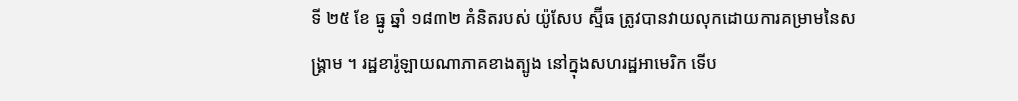ទី ២៥ ខែ ធ្នូ ឆ្នាំ ១៨៣២ គំនិតរបស់ យ៉ូសែប ស្ម៊ីធ ត្រូវបានវាយលុកដោយការគម្រាមនៃសង្គ្រាម ។ រដ្ឋខារ៉ូឡាយណាភាគខាងត្បូង នៅក្នុងសហរដ្ឋអាមេរិក ទើប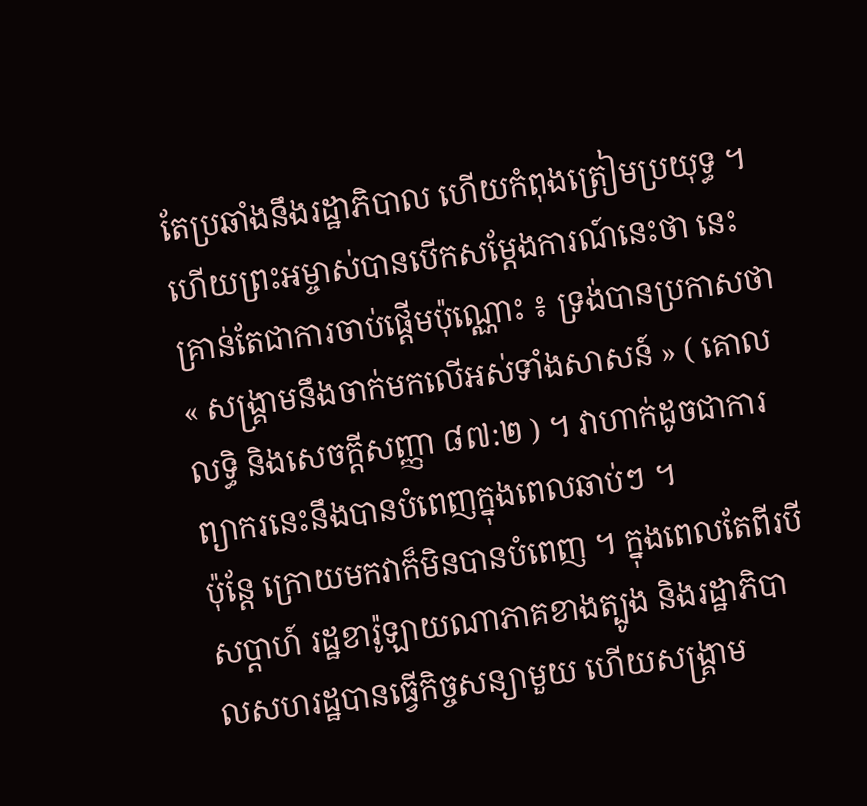តែប្រឆាំងនឹងរដ្ឋាភិបាល ហើយកំពុងត្រៀមប្រយុទ្ធ ។ ហើយព្រះអម្ចាស់បានបើកសម្ដែងការណ៍នេះថា នេះគ្រាន់តែជាការចាប់ផ្ដើមប៉ុណ្ណោះ ៖ ទ្រង់បានប្រកាសថា « សង្គ្រាមនឹងចាក់មកលើអស់ទាំងសាសន៍ » ( គោលលទ្ធិ និងសេចក្ដីសញ្ញា ៨៧:២ ) ។ វាហាក់ដូចជាការព្យាករនេះនឹងបានបំពេញក្នុងពេលឆាប់ៗ ។
ប៉ុន្តែ ក្រោយមកវាក៏មិនបានបំពេញ ។ ក្នុងពេលតែពីរបីសប្ដាហ៍ រដ្ឋខារ៉ូឡាយណាភាគខាងត្បូង និងរដ្ឋាភិបាលសហរដ្ឋបានធ្វើកិច្ចសន្យាមួយ ហើយសង្រ្គាម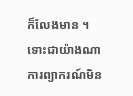ក៏លែងមាន ។ ទោះជាយ៉ាងណា ការព្យាករណ៍មិន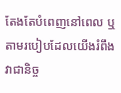តែងតែបំពេញនៅពេល ឬតាមរបៀបដែលយើងរំពឹងវាជានិច្ច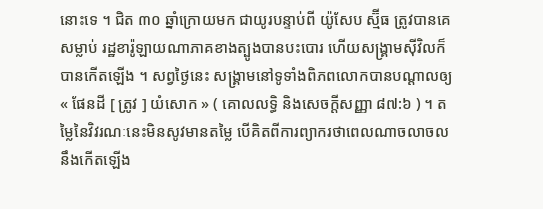នោះទេ ។ ជិត ៣០ ឆ្នាំក្រោយមក ជាយូរបន្ទាប់ពី យ៉ូសែប ស្ម៊ីធ ត្រូវបានគេសម្លាប់ រដ្ឋខារ៉ូឡាយណាភាគខាងត្បូងបានបះបោរ ហើយសង្គ្រាមស៊ីវិលក៏បានកើតឡើង ។ សព្វថ្ងៃនេះ សង្រ្គាមនៅទូទាំងពិភពលោកបានបណ្ដាលឲ្យ « ផែនដី [ ត្រូវ ] យំសោក » ( គោលលទ្ធិ និងសេចក្តីសញ្ញា ៨៧:៦ ) ។ តម្លៃនៃវិវរណៈនេះមិនសូវមានតម្លៃ បើគិតពីការព្យាករថាពេលណាចលាចលនឹងកើតឡើង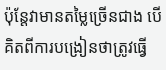ប៉ុន្ដែវាមានតម្លៃច្រើនជាង បើគិតពីការបង្រៀនថាត្រូវធ្វើ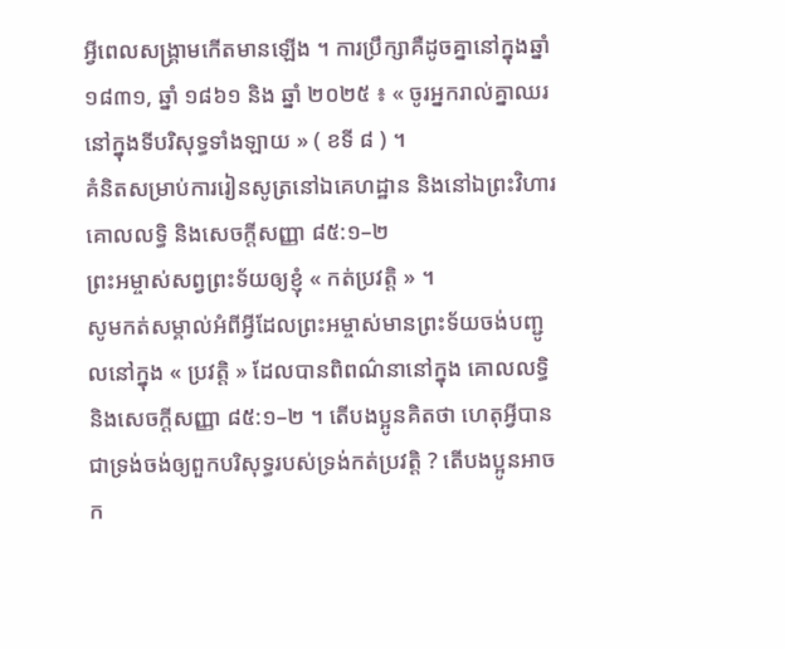អ្វីពេលសង្គ្រាមកើតមានឡើង ។ ការប្រឹក្សាគឺដូចគ្នានៅក្នុងឆ្នាំ ១៨៣១, ឆ្នាំ ១៨៦១ និង ឆ្នាំ ២០២៥ ៖ « ចូរអ្នករាល់គ្នាឈរនៅក្នុងទីបរិសុទ្ធទាំងឡាយ » ( ខទី ៨ ) ។
គំនិតសម្រាប់ការរៀនសូត្រនៅឯគេហដ្ឋាន និងនៅឯព្រះវិហារ
គោលលទ្ធិ និងសេចក្ដីសញ្ញា ៨៥:១–២
ព្រះអម្ចាស់សព្វព្រះទ័យឲ្យខ្ញុំ « កត់ប្រវត្តិ » ។
សូមកត់សម្គាល់អំពីអ្វីដែលព្រះអម្ចាស់មានព្រះទ័យចង់បញ្ជូលនៅក្នុង « ប្រវត្តិ » ដែលបានពិពណ៌នានៅក្នុង គោលលទ្ធិ និងសេចក្តីសញ្ញា ៨៥:១–២ ។ តើបងប្អូនគិតថា ហេតុអ្វីបានជាទ្រង់ចង់ឲ្យពួកបរិសុទ្ធរបស់ទ្រង់កត់ប្រវត្តិ ? តើបងប្អូនអាចក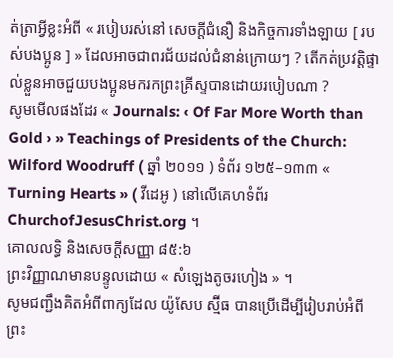ត់ត្រាអ្វីខ្លះអំពី « របៀបរស់នៅ សេចក្ដីជំនឿ និងកិច្ចការទាំងឡាយ [ របស់បងប្អូន ] » ដែលអាចជាពរជ័យដល់ជំនាន់ក្រោយៗ ? តើកត់ប្រវត្តិផ្ទាល់ខ្លួនអាចជួយបងប្អូនមករកព្រះគ្រីស្ទបានដោយរបៀបណា ?
សូមមើលផងដែរ « Journals: ‹ Of Far More Worth than Gold › » Teachings of Presidents of the Church: Wilford Woodruff ( ឆ្នាំ ២០១១ ) ទំព័រ ១២៥–១៣៣ « Turning Hearts » ( វីដេអូ ) នៅលើគេហទំព័រ ChurchofJesusChrist.org ។
គោលលទ្ធិ និងសេចក្ដីសញ្ញា ៨៥:៦
ព្រះវិញ្ញាណមានបន្ទូលដោយ « សំឡេងតូចរហៀង » ។
សូមជញ្ជឹងគិតអំពីពាក្យដែល យ៉ូសែប ស្ម៊ីធ បានប្រើដើម្បីរៀបរាប់អំពីព្រះ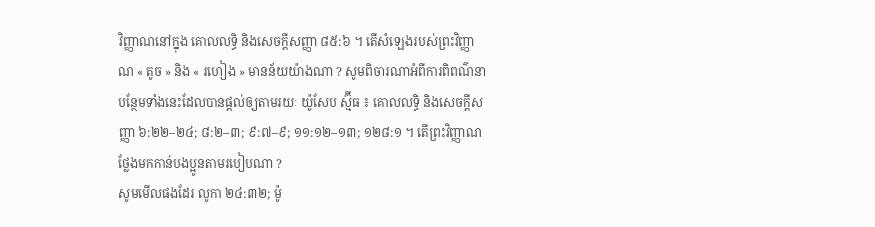វិញ្ញាណនៅក្នុង គោលលទ្ធិ និងសេចក្ដីសញ្ញា ៨៥:៦ ។ តើសំឡេងរបស់ព្រះវិញ្ញាណ « តូច » និង « រហៀង » មានន័យយ៉ាងណា ? សូមពិចារណាអំពីការពិពណ៌នាបន្ថែមទាំងនេះដែលបានផ្តល់ឲ្យតាមរយៈ យ៉ូសែប ស្ម៊ីធ ៖ គោលលទ្ធិ និងសេចក្តីសញ្ញា ៦:២២–២៤; ៨:២–៣; ៩:៧–៩; ១១:១២–១៣; ១២៨:១ ។ តើព្រះវិញ្ញាណថ្លែងមកកាន់បងប្អូនតាមរបៀបណា ?
សូមមើលផងដែរ លូកា ២៤:៣២; ម៉ូ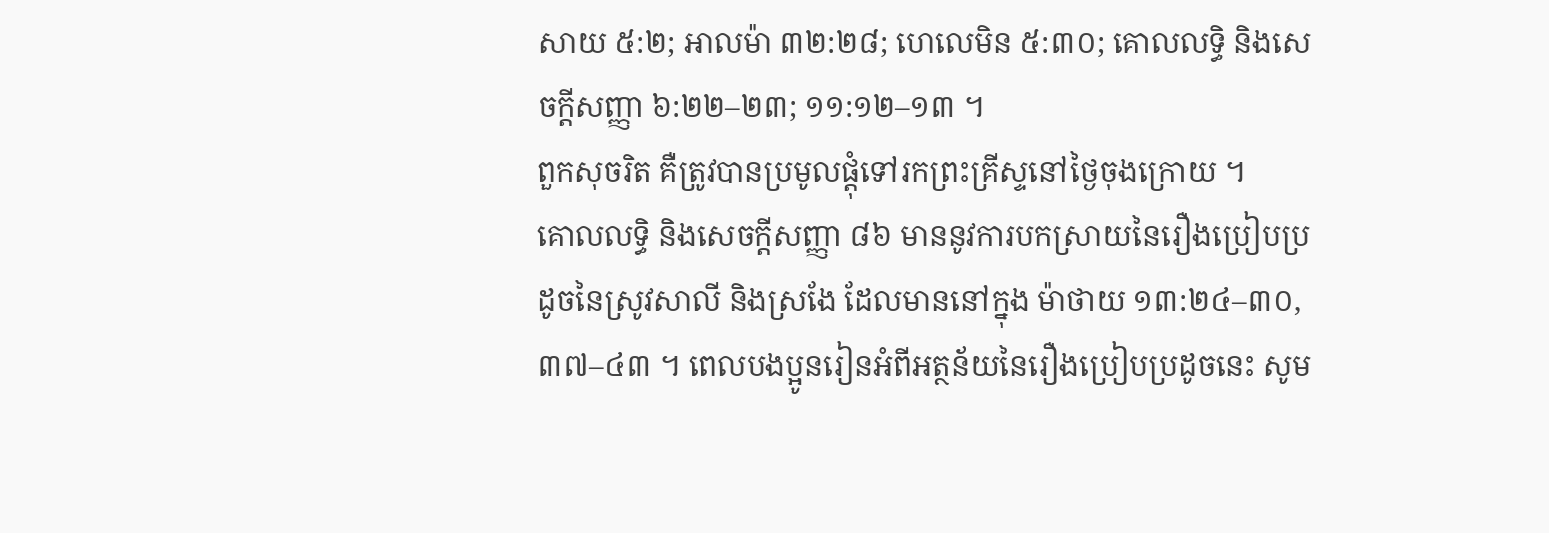សាយ ៥:២; អាលម៉ា ៣២:២៨; ហេលេមិន ៥:៣០; គោលលទ្ធិ និងសេចក្តីសញ្ញា ៦:២២–២៣; ១១:១២–១៣ ។
ពួកសុចរិត គឺត្រូវបានប្រមូលផ្តុំទៅរកព្រះគ្រីស្ទនៅថ្ងៃចុងក្រោយ ។
គោលលទ្ធិ និងសេចក្តីសញ្ញា ៨៦ មាននូវការបកស្រាយនៃរឿងប្រៀបប្រដូចនៃស្រូវសាលី និងស្រងែ ដែលមាននៅក្នុង ម៉ាថាយ ១៣:២៤–៣០, ៣៧–៤៣ ។ ពេលបងប្អូនរៀនអំពីអត្ថន័យនៃរឿងប្រៀបប្រដូចនេះ សូម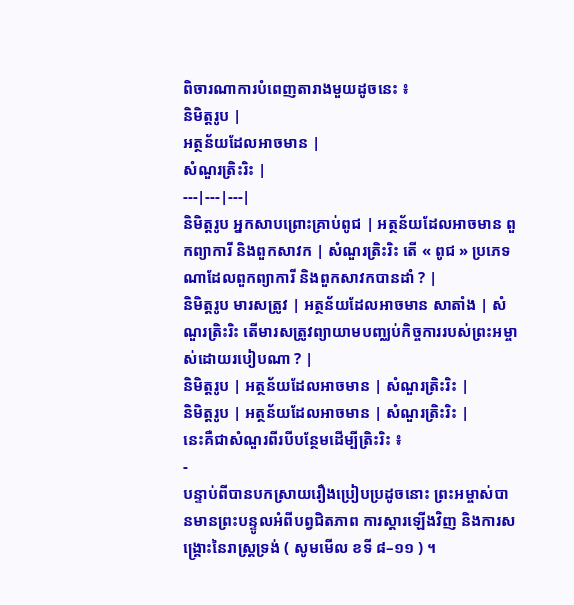ពិចារណាការបំពេញតារាងមួយដូចនេះ ៖
និមិត្តរូប |
អត្ថន័យដែលអាចមាន |
សំណួរត្រិះរិះ |
---|---|---|
និមិត្តរូប អ្នកសាបព្រោះគ្រាប់ពូជ | អត្ថន័យដែលអាចមាន ពួកព្យាការី និងពួកសាវក | សំណួរត្រិះរិះ តើ « ពូជ » ប្រភេទណាដែលពួកព្យាការី និងពួកសាវកបានដាំ ? |
និមិត្តរូប មារសត្រូវ | អត្ថន័យដែលអាចមាន សាតាំង | សំណួរត្រិះរិះ តើមារសត្រូវព្យាយាមបញ្ឈប់កិច្ចការរបស់ព្រះអម្ចាស់ដោយរបៀបណា ? |
និមិត្តរូប | អត្ថន័យដែលអាចមាន | សំណួរត្រិះរិះ |
និមិត្តរូប | អត្ថន័យដែលអាចមាន | សំណួរត្រិះរិះ |
នេះគឺជាសំណួរពីរបីបន្ថែមដើម្បីត្រិះរិះ ៖
-
បន្ទាប់ពីបានបកស្រាយរឿងប្រៀបប្រដូចនោះ ព្រះអម្ចាស់បានមានព្រះបន្ទូលអំពីបព្វជិតភាព ការស្ដារឡើងវិញ និងការសង្គ្រោះនៃរាស្ដ្រទ្រង់ ( សូមមើល ខទី ៨–១១ ) ។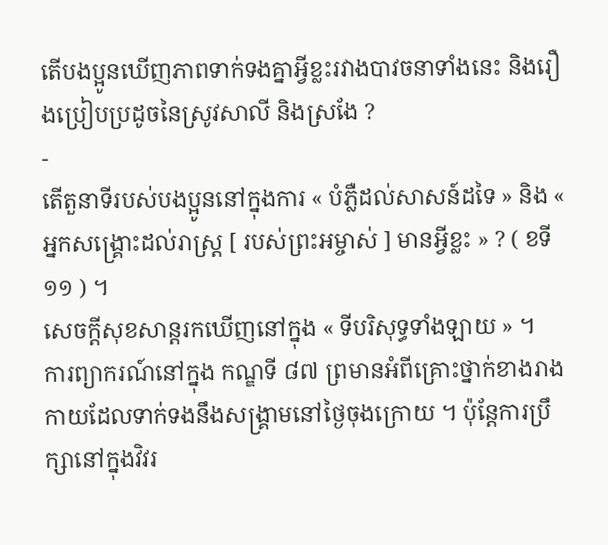តើបងប្អូនឃើញភាពទាក់ទងគ្នាអ្វីខ្លះរវាងបាវចនាទាំងនេះ និងរឿងប្រៀបប្រដូចនៃស្រូវសាលី និងស្រងែ ?
-
តើតួនាទីរបស់បងប្អូននៅក្នុងការ « បំភ្លឺដល់សាសន៍ដទៃ » និង « អ្នកសង្រ្គោះដល់រាស្រ្ត [ របស់ព្រះអម្ចាស់ ] មានអ្វីខ្លះ » ? ( ខទី ១១ ) ។
សេចក្តីសុខសាន្តរកឃើញនៅក្នុង « ទីបរិសុទ្ធទាំងឡាយ » ។
ការព្យាករណ៍នៅក្នុង កណ្ឌទី ៨៧ ព្រមានអំពីគ្រោះថ្នាក់ខាងរាងកាយដែលទាក់ទងនឹងសង្គ្រាមនៅថ្ងៃចុងក្រោយ ។ ប៉ុន្តែការប្រឹក្សានៅក្នុងវិវរ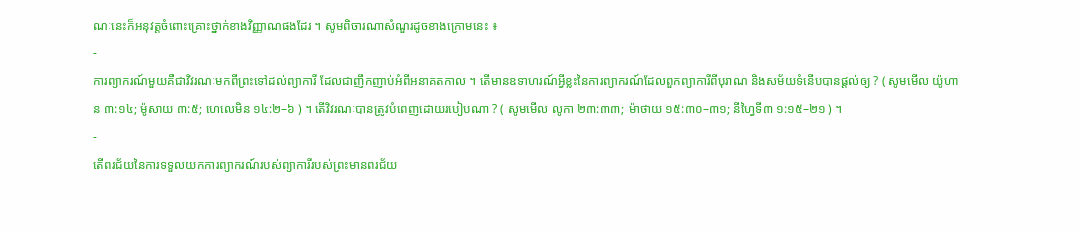ណៈនេះក៏អនុវត្តចំពោះគ្រោះថ្នាក់ខាងវិញ្ញាណផងដែរ ។ សូមពិចារណាសំណួរដូចខាងក្រោមនេះ ៖
-
ការព្យាករណ៍មួយគឺជាវិវរណៈមកពីព្រះទៅដល់ព្យាការី ដែលជាញឹកញាប់អំពីអនាគតកាល ។ តើមានឧទាហរណ៍អ្វីខ្លះនៃការព្យាករណ៍ដែលពួកព្យាការីពីបុរាណ និងសម័យទំនើបបានផ្ដល់ឲ្យ ? ( សូមមើល យ៉ូហាន ៣:១៤; ម៉ូសាយ ៣:៥; ហេលេមិន ១៤:២–៦ ) ។ តើវិវរណៈបានត្រូវបំពេញដោយរបៀបណា ? ( សូមមើល លូកា ២៣:៣៣; ម៉ាថាយ ១៥:៣០–៣១; នីហ្វៃទី៣ ១:១៥–២១ ) ។
-
តើពរជ័យនៃការទទួលយកការព្យាករណ៍របស់ព្យាការីរបស់ព្រះមានពរជ័យ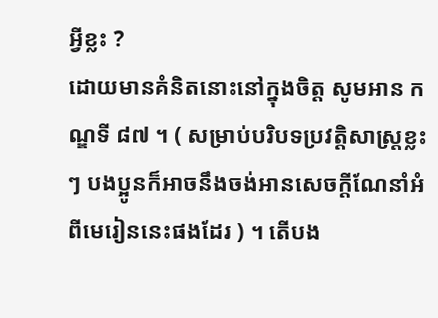អ្វីខ្លះ ?
ដោយមានគំនិតនោះនៅក្នុងចិត្ត សូមអាន កណ្ឌទី ៨៧ ។ ( សម្រាប់បរិបទប្រវត្តិសាស្ត្រខ្លះៗ បងប្អូនក៏អាចនឹងចង់អានសេចក្តីណែនាំអំពីមេរៀននេះផងដែរ ) ។ តើបង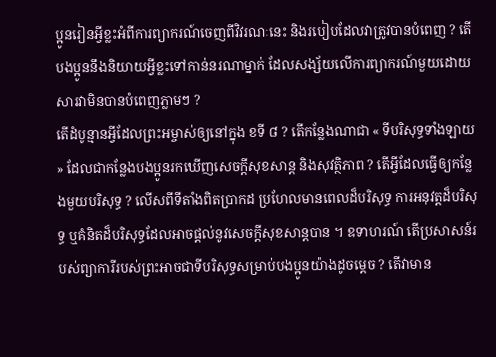ប្អូនរៀនអ្វីខ្លះអំពីការព្យាករណ៍ចេញពីវិវរណៈនេះ និងរបៀបដែលវាត្រូវបានបំពេញ ? តើបងប្អូននឹងនិយាយអ្វីខ្លះទៅកាន់នរណាម្នាក់ ដែលសង្ស័យលើការព្យាករណ៍មួយដោយសារវាមិនបានបំពេញភ្លាមៗ ?
តើដំបូន្មានអ្វីដែលព្រះអម្ចាស់ឲ្យនៅក្នុង ខទី ៨ ? តើកន្លែងណាជា « ទីបរិសុទ្ធទាំងឡាយ » ដែលជាកន្លែងបងប្អូនរកឃើញសេចក្ដីសុខសាន្ដ និងសុវត្ថិភាព ? តើអ្វីដែលធ្វើឲ្យកន្លែងមួយបរិសុទ្ធ ? លើសពីទីតាំងពិតប្រាកដ ប្រហែលមានពេលដ៏បរិសុទ្ធ ការអនុវត្តដ៏បរិសុទ្ធ ឬគំនិតដ៏បរិសុទ្ធដែលអាចផ្ដល់នូវសេចក្ដីសុខសាន្ដបាន ។ ឧទាហរណ៍ តើប្រសាសន៍របស់ព្យាការីរបស់ព្រះអាចជាទីបរិសុទ្ធសម្រាប់បងប្អូនយ៉ាងដូចម្ដេច ? តើវាមាន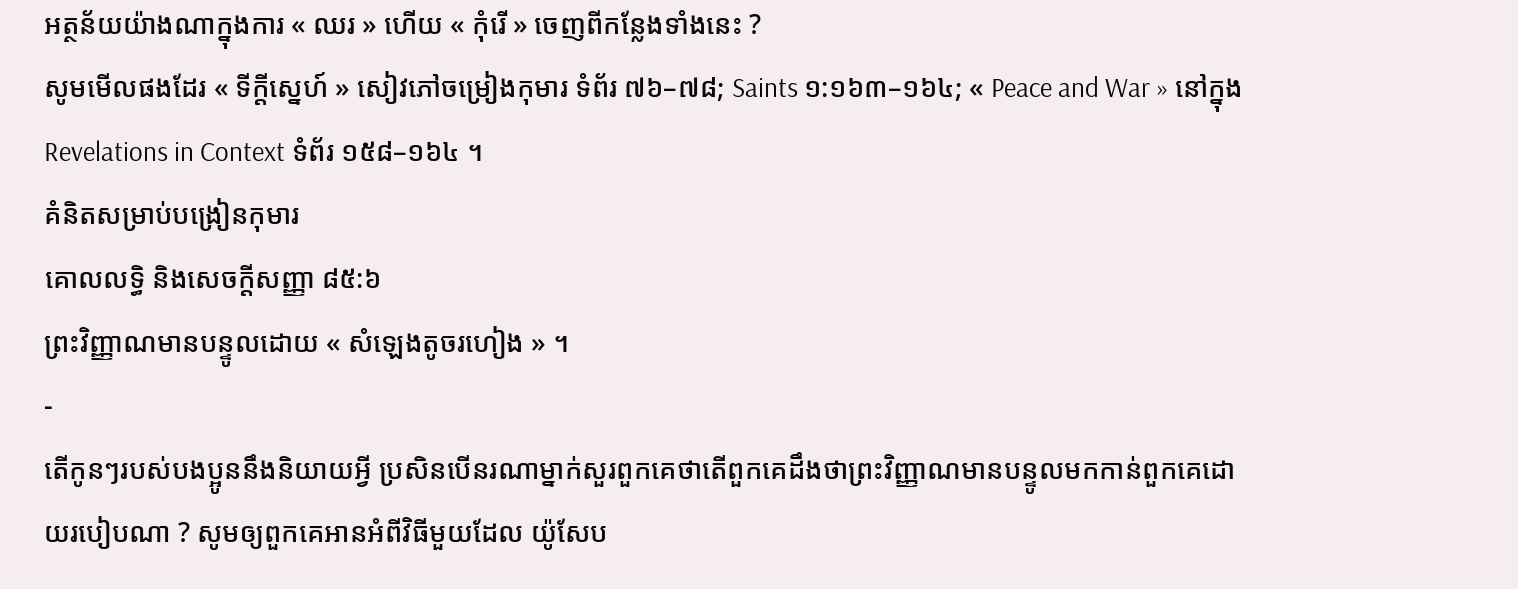អត្ថន័យយ៉ាងណាក្នុងការ « ឈរ » ហើយ « កុំរើ » ចេញពីកន្លែងទាំងនេះ ?
សូមមើលផងដែរ « ទីក្ដីស្នេហ៍ » សៀវភៅចម្រៀងកុមារ ទំព័រ ៧៦–៧៨; Saints ១:១៦៣–១៦៤; « Peace and War » នៅក្នុង Revelations in Context ទំព័រ ១៥៨–១៦៤ ។
គំនិតសម្រាប់បង្រៀនកុមារ
គោលលទ្ធិ និងសេចក្ដីសញ្ញា ៨៥:៦
ព្រះវិញ្ញាណមានបន្ទូលដោយ « សំឡេងតូចរហៀង » ។
-
តើកូនៗរបស់បងប្អូននឹងនិយាយអ្វី ប្រសិនបើនរណាម្នាក់សួរពួកគេថាតើពួកគេដឹងថាព្រះវិញ្ញាណមានបន្ទូលមកកាន់ពួកគេដោយរបៀបណា ? សូមឲ្យពួកគេអានអំពីវិធីមួយដែល យ៉ូសែប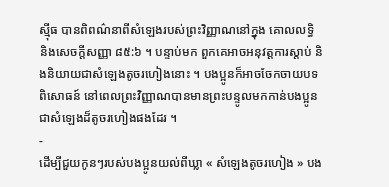ស្ម៉ីធ បានពិពណ៌នាពីសំឡេងរបស់ព្រះវិញ្ញាណនៅក្នុង គោលលទ្ធិ និងសេចក្ដីសញ្ញា ៨៥:៦ ។ បន្ទាប់មក ពួកគេអាចអនុវត្តការស្តាប់ និងនិយាយជាសំឡេងតូចរហៀងនោះ ។ បងប្អូនក៏អាចចែកចាយបទពិសោធន៍ នៅពេលព្រះវិញ្ញាណបានមានព្រះបន្ទូលមកកាន់បងប្អូនជាសំឡេងដ៏តូចរហៀងផងដែរ ។
-
ដើម្បីជួយកូនៗរបស់បងប្អូនយល់ពីឃ្លា « សំឡេងតូចរហៀង » បង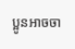ប្អូនអាចចា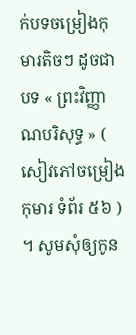ក់បទចម្រៀងកុមារតិចៗ ដូចជាបទ « ព្រះវិញ្ញាណបរិសុទ្ធ » ( សៀវភៅចម្រៀងកុមារ ទំព័រ ៥៦ ) ។ សូមសុំឲ្យកូន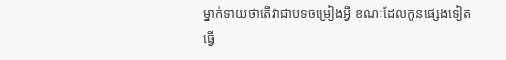ម្នាក់ទាយថាតើវាជាបទចម្រៀងអ្វី ខណៈដែលកូនផ្សេងទៀតធ្វើ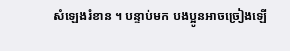សំឡេងរំខាន ។ បន្ទាប់មក បងប្អូនអាចច្រៀងឡើ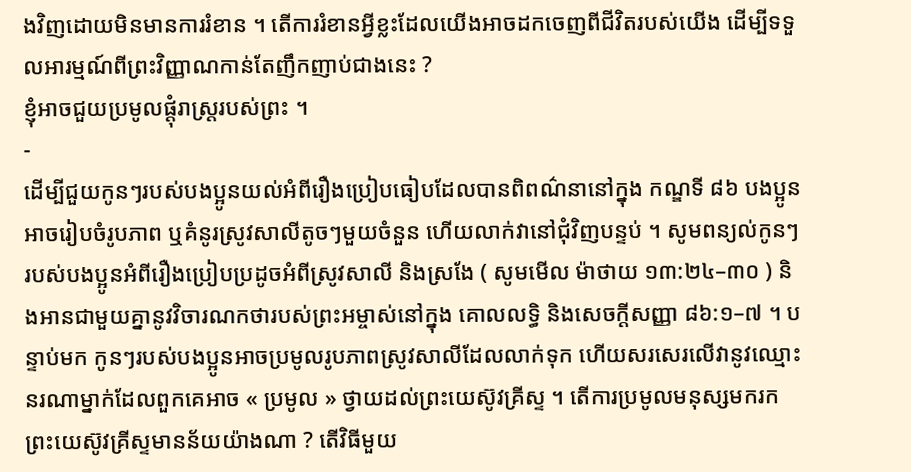ងវិញដោយមិនមានការរំខាន ។ តើការរំខានអ្វីខ្លះដែលយើងអាចដកចេញពីជីវិតរបស់យើង ដើម្បីទទួលអារម្មណ៍ពីព្រះវិញ្ញាណកាន់តែញឹកញាប់ជាងនេះ ?
ខ្ញុំអាចជួយប្រមូលផ្ដុំរាស្ត្ររបស់ព្រះ ។
-
ដើម្បីជួយកូនៗរបស់បងប្អូនយល់អំពីរឿងប្រៀបធៀបដែលបានពិពណ៌នានៅក្នុង កណ្ឌទី ៨៦ បងប្អូនអាចរៀបចំរូបភាព ឬគំនូរស្រូវសាលីតូចៗមួយចំនួន ហើយលាក់វានៅជុំវិញបន្ទប់ ។ សូមពន្យល់កូនៗរបស់បងប្អូនអំពីរឿងប្រៀបប្រដូចអំពីស្រូវសាលី និងស្រងែ ( សូមមើល ម៉ាថាយ ១៣:២៤–៣០ ) និងអានជាមួយគ្នានូវវិចារណកថារបស់ព្រះអម្ចាស់នៅក្នុង គោលលទ្ធិ និងសេចក្តីសញ្ញា ៨៦:១–៧ ។ បន្ទាប់មក កូនៗរបស់បងប្អូនអាចប្រមូលរូបភាពស្រូវសាលីដែលលាក់ទុក ហើយសរសេរលើវានូវឈ្មោះនរណាម្នាក់ដែលពួកគេអាច « ប្រមូល » ថ្វាយដល់ព្រះយេស៊ូវគ្រីស្ទ ។ តើការប្រមូលមនុស្សមករកព្រះយេស៊ូវគ្រីស្ទមានន័យយ៉ាងណា ? តើវិធីមួយ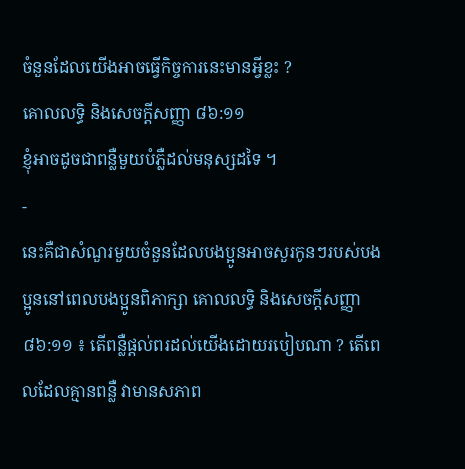ចំនួនដែលយើងអាចធ្វើកិច្ចការនេះមានអ្វីខ្លះ ?
គោលលទ្ធិ និងសេចក្ដីសញ្ញា ៨៦:១១
ខ្ញុំអាចដូចជាពន្លឺមួយបំភ្លឺដល់មនុស្សដទៃ ។
-
នេះគឺជាសំណួរមួយចំនួនដែលបងប្អូនអាចសួរកូនៗរបស់បងប្អូននៅពេលបងប្អូនពិភាក្សា គោលលទ្ធិ និងសេចក្តីសញ្ញា ៨៦:១១ ៖ តើពន្លឺផ្ដល់ពរដល់យើងដោយរបៀបណា ? តើពេលដែលគ្មានពន្លឺ វាមានសភាព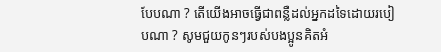បែបណា ? តើយើងអាចធ្វើជាពន្លឺដល់អ្នកដទៃដោយរបៀបណា ? សូមជួយកូនៗរបស់បងប្អូនគិតអំ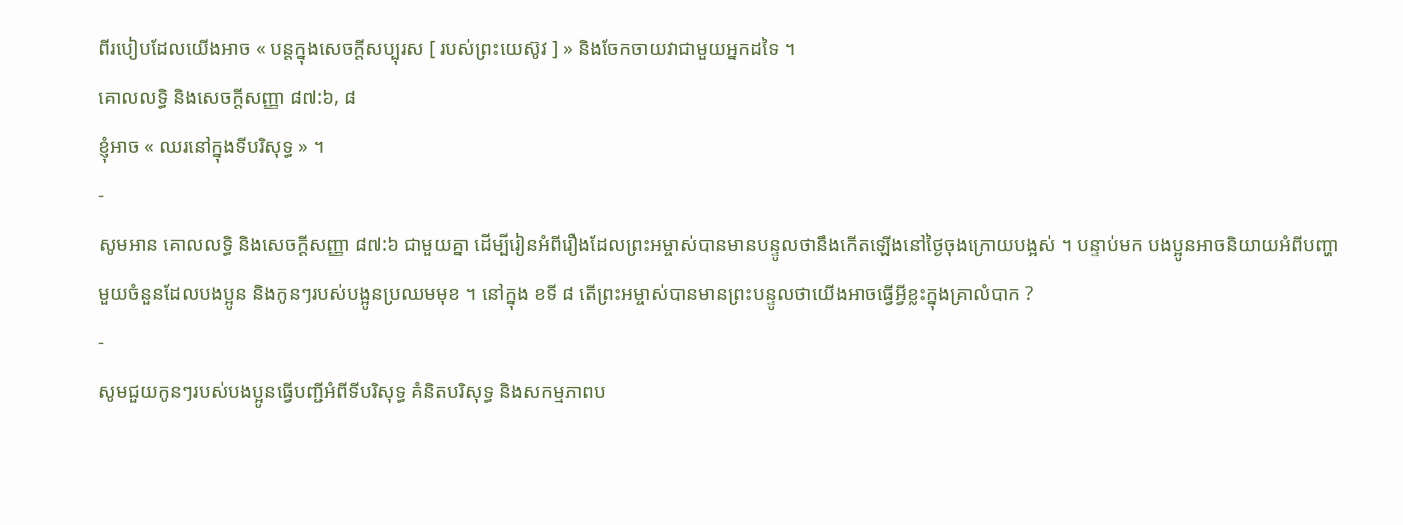ពីរបៀបដែលយើងអាច « បន្តក្នុងសេចក្តីសប្បុរស [ របស់ព្រះយេស៊ូវ ] » និងចែកចាយវាជាមួយអ្នកដទៃ ។
គោលលទ្ធិ និងសេចក្តីសញ្ញា ៨៧:៦, ៨
ខ្ញុំអាច « ឈរនៅក្នុងទីបរិសុទ្ធ » ។
-
សូមអាន គោលលទ្ធិ និងសេចក្តីសញ្ញា ៨៧:៦ ជាមួយគ្នា ដើម្បីរៀនអំពីរឿងដែលព្រះអម្ចាស់បានមានបន្ទូលថានឹងកើតឡើងនៅថ្ងៃចុងក្រោយបង្អស់ ។ បន្ទាប់មក បងប្អូនអាចនិយាយអំពីបញ្ហាមួយចំនួនដែលបងប្អូន និងកូនៗរបស់បង្អូនប្រឈមមុខ ។ នៅក្នុង ខទី ៨ តើព្រះអម្ចាស់បានមានព្រះបន្ទូលថាយើងអាចធ្វើអ្វីខ្លះក្នុងគ្រាលំបាក ?
-
សូមជួយកូនៗរបស់បងប្អូនធ្វើបញ្ជីអំពីទីបរិសុទ្ធ គំនិតបរិសុទ្ធ និងសកម្មភាពប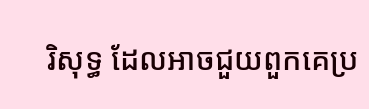រិសុទ្ធ ដែលអាចជួយពួកគេប្រ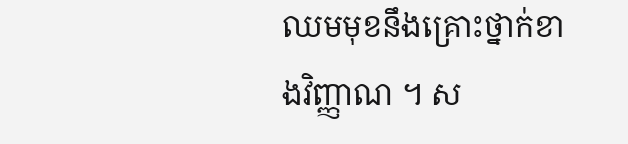ឈមមុខនឹងគ្រោះថ្នាក់ខាងវិញ្ញាណ ។ ស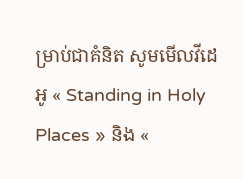ម្រាប់ជាគំនិត សូមមើលវីដេអូ « Standing in Holy Places » និង «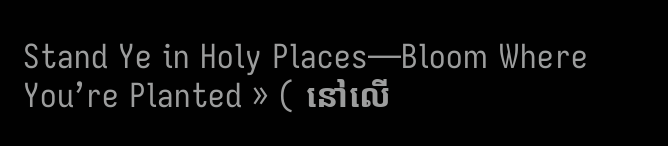Stand Ye in Holy Places—Bloom Where You’re Planted » ( នៅលើ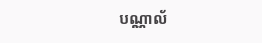បណ្ណាល័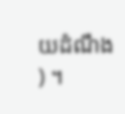យដំណឹង ) ។